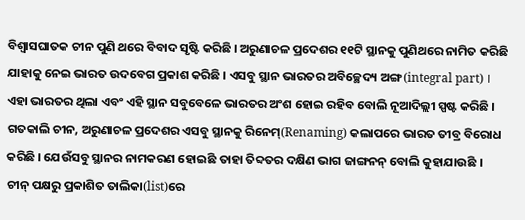ବିଶ୍ୱାସଘାତକ ଚୀନ ପୁଣି ଥରେ ବିବାଦ ସୃଷ୍ଟି କରିଛି । ଅରୁଣାଚଳ ପ୍ରଦେଶର ୧୧ଟି ସ୍ଥାନକୁ ପୁଣିଥରେ ନାମିତ କରିଛି ଯାହାକୁ ନେଇ ଭାରତ ଉଦବେଗ ପ୍ରକାଶ କରିଛି । ଏସବୁ ସ୍ଥାନ ଭାରତର ଅବିଚ୍ଛେଦ୍ୟ ଅଙ୍ଗ(integral part) । ଏହା ଭାରତର ଥିଲା ଏବଂ ଏହି ସ୍ଥାନ ସବୁବେଳେ ଭାରତର ଅଂଶ ହୋଇ ରହିବ ବୋଲି ନୂଆଦିଲ୍ଲୀ ସ୍ପଷ୍ଟ କରିଛି । ଗତକାଲି ଚୀନ, ଅରୁଣାଚଳ ପ୍ରଦେଶର ଏସବୁ ସ୍ଥାନକୁ ରିନେମ୍(Renaming) କଲାପରେ ଭାରତ ତୀବ୍ର ବିରୋଧ କରିଛି । ଯେଉଁସବୁ ସ୍ଥାନର ନାମକରଣ ହୋଇଛି ତାହା ତିବ୍ଦତର ଦକ୍ଷିଣ ଭାଗ ଜାଙ୍ଗନନ୍ ବୋଲି କୁହାଯାଉଛି ।
ଚୀନ୍ ପକ୍ଷରୁ ପ୍ରକାଶିତ ତାଲିକା(list)ରେ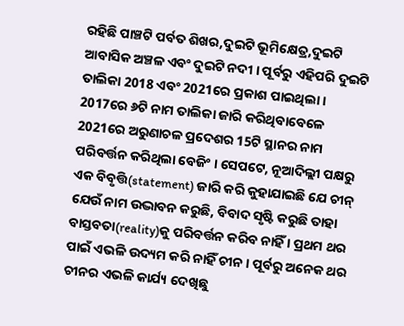ରହିଛି ପାଞ୍ଚଟି ପର୍ବତ ଶିଖର,ଦୁଇଟି ଭୂମିକ୍ଷେତ୍ର,ଦୁଇଟି ଆବାସିକ ଅଞ୍ଚଳ ଏବଂ ଦୁଇଟି ନଦୀ । ପୂର୍ବରୁ ଏହିପରି ଦୁଇଟି ତାଲିକା 2018 ଏବଂ 2021ରେ ପ୍ରକାଶ ପାଇଥିଲା । 2017ରେ ୬ଟି ନାମ ତାଲିକା ଜାରି କରିଥିବାବେଳେ 2021ରେ ଅରୁଣାଚଳ ପ୍ରଦେଶର 15ଟି ସ୍ଥାନର ନାମ ପରିବର୍ତ୍ତନ କରିଥିଲା ବେଜିଂ । ସେପଟେ, ନୂଆଦିଲ୍ଲୀ ପକ୍ଷରୁ ଏକ ବିବୃତ୍ତି(statement) ଜାରି କରି କୁହାଯାଇଛି ଯେ ଚୀନ୍ ଯେଉଁ ନାମ ଉଦ୍ଭାବନ କରୁଛି, ବିବାଦ ସୃଷ୍ଟି କରୁଛି ତାହା ବାସ୍ତବତା(reality)କୁ ପରିବର୍ତ୍ତନ କରିବ ନାହିଁ । ପ୍ରଥମ ଥର ପାଇଁ ଏଭଳି ଉଦ୍ୟମ କରି ନାହିଁ ଚୀନ । ପୂର୍ବରୁ ଅନେକ ଥର ଚୀନର ଏଭଳି କାର୍ଯ୍ୟ ଦେଖିଛୁ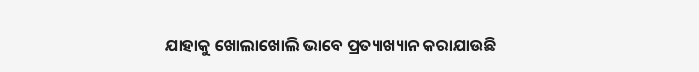ଯାହାକୁ ଖୋଲାଖୋଲି ଭାବେ ପ୍ରତ୍ୟାଖ୍ୟାନ କରାଯାଉଛି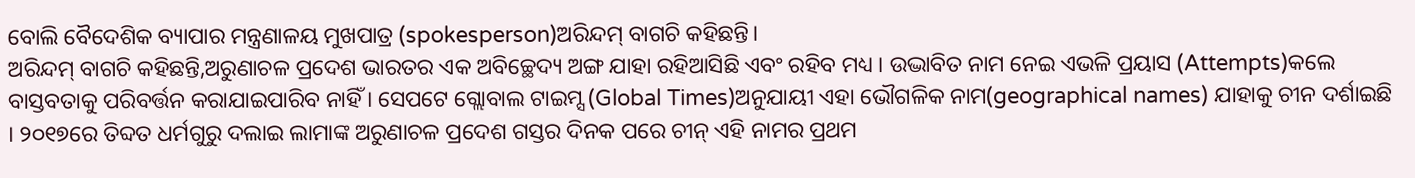ବୋଲି ବୈଦେଶିକ ବ୍ୟାପାର ମନ୍ତ୍ରଣାଳୟ ମୁଖପାତ୍ର (spokesperson)ଅରିନ୍ଦମ୍ ବାଗଚି କହିଛନ୍ତି।
ଅରିନ୍ଦମ୍ ବାଗଚି କହିଛନ୍ତି,ଅରୁଣାଚଳ ପ୍ରଦେଶ ଭାରତର ଏକ ଅବିଚ୍ଛେଦ୍ୟ ଅଙ୍ଗ ଯାହା ରହିଆସିଛି ଏବଂ ରହିବ ମଧ୍ୟ । ଉଦ୍ଭାବିତ ନାମ ନେଇ ଏଭଳି ପ୍ରୟାସ (Attempts)କଲେ ବାସ୍ତବତାକୁ ପରିବର୍ତ୍ତନ କରାଯାଇପାରିବ ନାହିଁ । ସେପଟେ ଗ୍ଲୋବାଲ ଟାଇମ୍ସ (Global Times)ଅନୁଯାୟୀ ଏହା ଭୌଗଳିକ ନାମ(geographical names) ଯାହାକୁ ଚୀନ ଦର୍ଶାଇଛି । ୨୦୧୭ରେ ତିବ୍ଦତ ଧର୍ମଗୁରୁ ଦଲାଇ ଲାମାଙ୍କ ଅରୁଣାଚଳ ପ୍ରଦେଶ ଗସ୍ତର ଦିନକ ପରେ ଚୀନ୍ ଏହି ନାମର ପ୍ରଥମ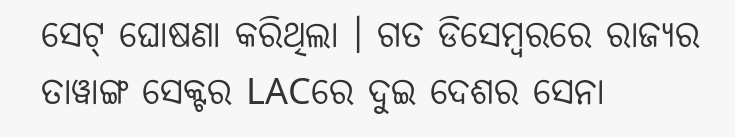ସେଟ୍ ଘୋଷଣା କରିଥିଲା । ଗତ ଡିସେମ୍ବରରେ ରାଜ୍ୟର ତାୱାଙ୍ଗ ସେକ୍ଟର LACରେ ଦୁଇ ଦେଶର ସେନା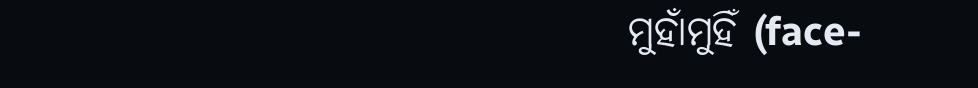ମୁହାଁମୁହିଁ (face-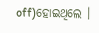off)ହୋଇଥିଲେ ।